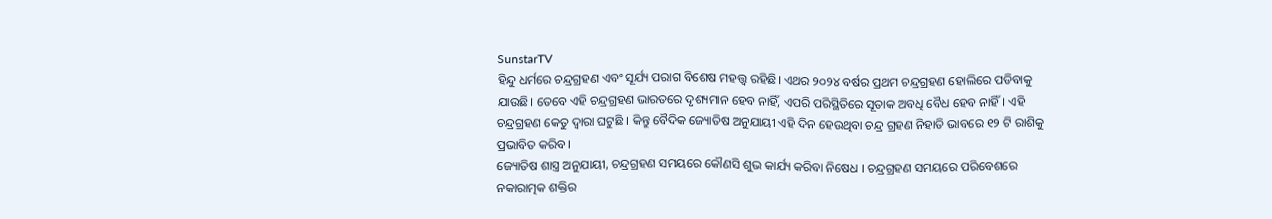SunstarTV
ହିନ୍ଦୁ ଧର୍ମରେ ଚନ୍ଦ୍ରଗ୍ରହଣ ଏବଂ ସୂର୍ଯ୍ୟ ପରାଗ ବିଶେଷ ମହତ୍ତ୍ୱ ରହିଛି। ଏଥର ୨୦୨୪ ବର୍ଷର ପ୍ରଥମ ଚନ୍ଦ୍ରଗ୍ରହଣ ହୋଲିରେ ପଡିବାକୁ ଯାଉଛି। ତେବେ ଏହି ଚନ୍ଦ୍ରଗ୍ରହଣ ଭାରତରେ ଦୃଶ୍ୟମାନ ହେବ ନାହିଁ, ଏପରି ପରିସ୍ଥିତିରେ ସୂତାକ ଅବଧି ବୈଧ ହେବ ନାହିଁ। ଏହି ଚନ୍ଦ୍ରଗ୍ରହଣ କେତୁ ଦ୍ୱାରା ଘଟୁଛି । କିନ୍ତୁ ବୈଦିକ ଜ୍ୟୋତିଷ ଅନୁଯାୟୀ ଏହି ଦିନ ହେଉଥିବା ଚନ୍ଦ୍ର ଗ୍ରହଣ ନିହାତି ଭାବରେ ୧୨ ଟି ରାଶିକୁ ପ୍ରଭାବିତ କରିବ ।
ଜ୍ୟୋତିଷ ଶାସ୍ତ୍ର ଅନୁଯାୟୀ, ଚନ୍ଦ୍ରଗ୍ରହଣ ସମୟରେ କୌଣସି ଶୁଭ କାର୍ଯ୍ୟ କରିବା ନିଷେଧ । ଚନ୍ଦ୍ରଗ୍ରହଣ ସମୟରେ ପରିବେଶରେ ନକାରାତ୍ମକ ଶକ୍ତିର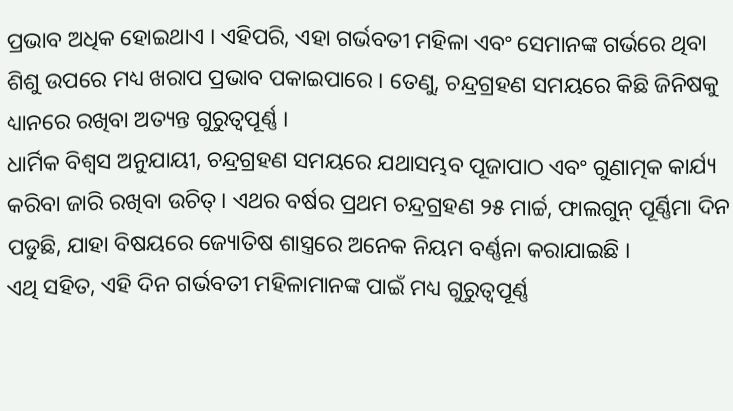ପ୍ରଭାବ ଅଧିକ ହୋଇଥାଏ । ଏହିପରି, ଏହା ଗର୍ଭବତୀ ମହିଳା ଏବଂ ସେମାନଙ୍କ ଗର୍ଭରେ ଥିବା ଶିଶୁ ଉପରେ ମଧ୍ୟ ଖରାପ ପ୍ରଭାବ ପକାଇପାରେ । ତେଣୁ, ଚନ୍ଦ୍ରଗ୍ରହଣ ସମୟରେ କିଛି ଜିନିଷକୁ ଧ୍ୟାନରେ ରଖିବା ଅତ୍ୟନ୍ତ ଗୁରୁତ୍ୱପୂର୍ଣ୍ଣ ।
ଧାର୍ମିକ ବିଶ୍ବସ ଅନୁଯାୟୀ, ଚନ୍ଦ୍ରଗ୍ରହଣ ସମୟରେ ଯଥାସମ୍ଭବ ପୂଜାପାଠ ଏବଂ ଗୁଣାତ୍ମକ କାର୍ଯ୍ୟ କରିବା ଜାରି ରଖିବା ଉଚିତ୍। ଏଥର ବର୍ଷର ପ୍ରଥମ ଚନ୍ଦ୍ରଗ୍ରହଣ ୨୫ ମାର୍ଚ୍ଚ, ଫାଲଗୁନ୍ ପୂର୍ଣ୍ଣିମା ଦିନ ପଡୁଛି, ଯାହା ବିଷୟରେ ଜ୍ୟୋତିଷ ଶାସ୍ତ୍ରରେ ଅନେକ ନିୟମ ବର୍ଣ୍ଣନା କରାଯାଇଛି ।
ଏଥି ସହିତ, ଏହି ଦିନ ଗର୍ଭବତୀ ମହିଳାମାନଙ୍କ ପାଇଁ ମଧ୍ୟ ଗୁରୁତ୍ୱପୂର୍ଣ୍ଣ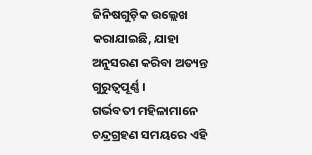ଜିନିଷଗୁଡ଼ିକ ଉଲ୍ଲେଖ କରାଯାଇଛି, ଯାହା ଅନୁସରଣ କରିବା ଅତ୍ୟନ୍ତ ଗୁରୁତ୍ୱପୂର୍ଣ୍ଣ ।
ଗର୍ଭବତୀ ମହିଳାମାନେ ଚନ୍ଦ୍ରଗ୍ରହଣ ସମୟରେ ଏହି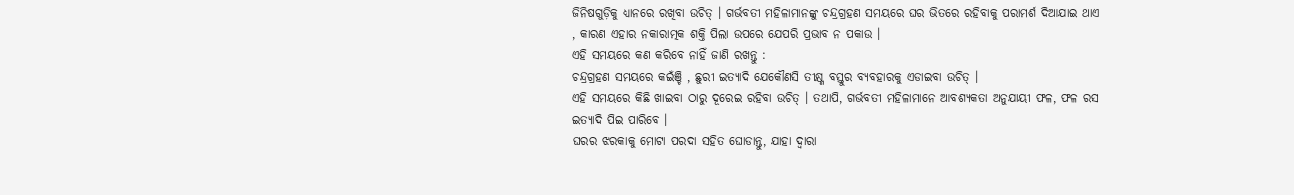ଜିନିଷଗୁଡ଼ିକୁ ଧ୍ୟାନରେ ରଖିବା ଉଚିତ୍ । ଗର୍ଭବତୀ ମହିଳାମାନଙ୍କୁ ଚନ୍ଦ୍ରଗ୍ରହଣ ସମୟରେ ଘର ଭିତରେ ରହିବାକୁ ପରାମର୍ଶ ଦିଆଯାଇ ଥାଏ , କାରଣ ଏହାର ନକାରାତ୍ମକ ଶକ୍ତି ପିଲା ଉପରେ ଯେପରି ପ୍ରଭାବ ନ ପକାଉ ।
ଏହି ସମୟରେ କଣ କରିବେ ନାହିଁ ଜାଣି ରଖନ୍ତୁ :
ଚନ୍ଦ୍ରଗ୍ରହଣ ସମୟରେ କଇଁଞ୍ଚି , ଛୁରୀ ଇତ୍ୟାଦି ଯେକୌଣସି ତୀକ୍ଷ୍ଣ ବସ୍ତୁର ବ୍ୟବହାରକୁ ଏଡାଇବା ଉଚିତ୍ ।
ଏହି ସମୟରେ କିଛି ଖାଇବା ଠାରୁ ଦୂରେଇ ରହିବା ଉଚିତ୍ । ତଥାପି, ଗର୍ଭବତୀ ମହିଳାମାନେ ଆବଶ୍ୟକତା ଅନୁଯାୟୀ ଫଳ, ଫଳ ରସ ଇତ୍ୟାଦି ପିଇ ପାରିବେ ।
ଘରର ଝରକାକୁ ମୋଟା ପରଦା ସହିତ ଘୋଡାନ୍ତୁ, ଯାହା ଦ୍ବାରା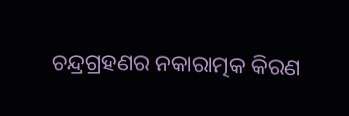ଚନ୍ଦ୍ରଗ୍ରହଣର ନକାରାତ୍ମକ କିରଣ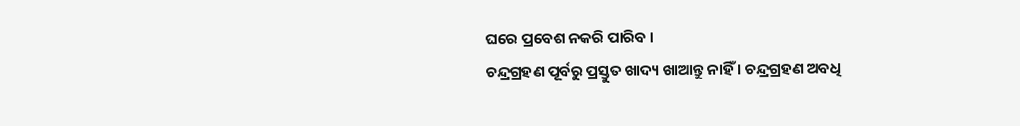ଘରେ ପ୍ରବେଶ ନକରି ପାରିବ ।
ଚନ୍ଦ୍ରଗ୍ରହଣ ପୂର୍ବରୁ ପ୍ରସ୍ତୁତ ଖାଦ୍ୟ ଖାଆନ୍ତୁ ନାହିଁ । ଚନ୍ଦ୍ରଗ୍ରହଣ ଅବଧି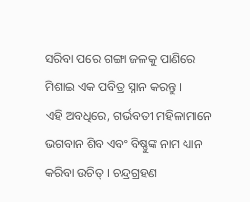ସରିବା ପରେ ଗଙ୍ଗା ଜଳକୁ ପାଣିରେ ମିଶାଇ ଏକ ପବିତ୍ର ସ୍ନାନ କରନ୍ତୁ ।
ଏହି ଅବଧିରେ, ଗର୍ଭବତୀ ମହିଳାମାନେ ଭଗବାନ ଶିବ ଏବଂ ବିଷ୍ଣୁଙ୍କ ନାମ ଧ୍ୟାନ କରିବା ଉଚିତ୍ । ଚନ୍ଦ୍ରଗ୍ରହଣ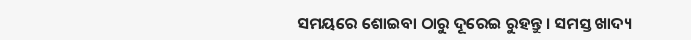ସମୟରେ ଶୋଇବା ଠାରୁ ଦୂରେଇ ରୁହନ୍ତୁ । ସମସ୍ତ ଖାଦ୍ୟ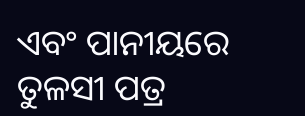ଏବଂ ପାନୀୟରେ ତୁଳସୀ ପତ୍ର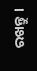ରଖନ୍ତୁ ।